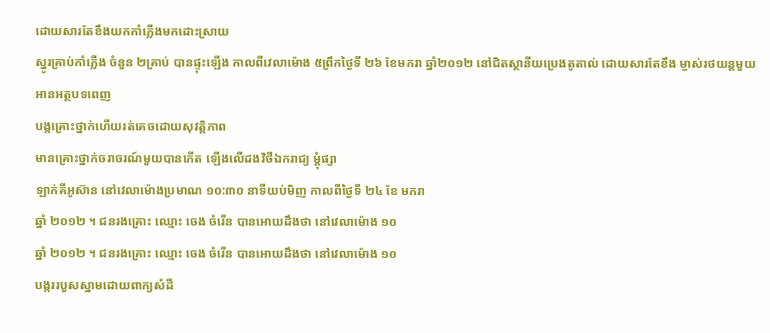ដោយសារតែខឹងយកកាំភ្លើងមកដោះស្រាយ
ស្នូរគ្រាប់កាំភ្លើង ចំនួន ២គ្រាប់ បានផ្ទុះឡើង កាលពីវេលាម៉ោង ៥ព្រឹកថ្ងៃទី ២៦ ខែមករា ឆ្នាំ២០១២ នៅជិតស្ថានីយប្រេងតូតាល់ ដោយសារតែខឹង ម្ចាស់រថយន្ដមួយ
អានអត្ថបទពេញ
បង្កគ្រោះថ្នាក់ហើយរត់គេចដោយសុវត្តិភាព
មានគ្រោះថ្នាក់ចរាចរណ៍មួយបានកើត ឡើងលើដងវិថីឯករាជ្យ ម្តុំផ្សា
ឡាក់គីអូស៊ាន នៅវេលាម៉ោងប្រមាណ ១០:៣០ នាទីយប់មិញ កាលពីថ្ងៃទី ២៤ ខែ មករា
ឆ្នាំ ២០១២ ។ ជនរងគ្រោះ ឈ្មោះ ចេង ចំរើន បានអោយដឹងថា នៅវេលាម៉ោង ១០
ឆ្នាំ ២០១២ ។ ជនរងគ្រោះ ឈ្មោះ ចេង ចំរើន បានអោយដឹងថា នៅវេលាម៉ោង ១០
បង្កររបួសស្នាមដោយពាក្យសំដី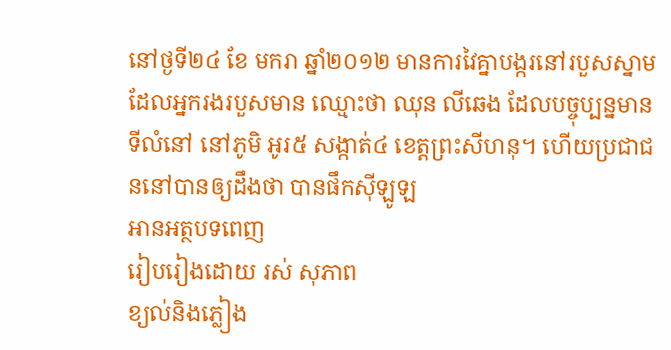នៅថ្ងទី២៤ ខែ មករា ឆ្នាំ២០១២ មានការវៃគ្នាបង្ករនៅរបួសស្នាម ដែលអ្នករងរបួសមាន ឈ្មោះថា ឈុន លីឆេង ដែលបច្ចុប្បន្នមានទីលំនៅ នៅភូមិ អូរ៥ សង្កាត់៤ ខេត្តព្រះសីហនុ។ ហើយប្រជាជននៅបានឲ្យដឹងថា បានផឹកស៊ីឡូឡ
អានអត្ថបទពេញ
រៀបរៀងដោយ រស់ សុភាព
ខ្យល់និងភ្លៀង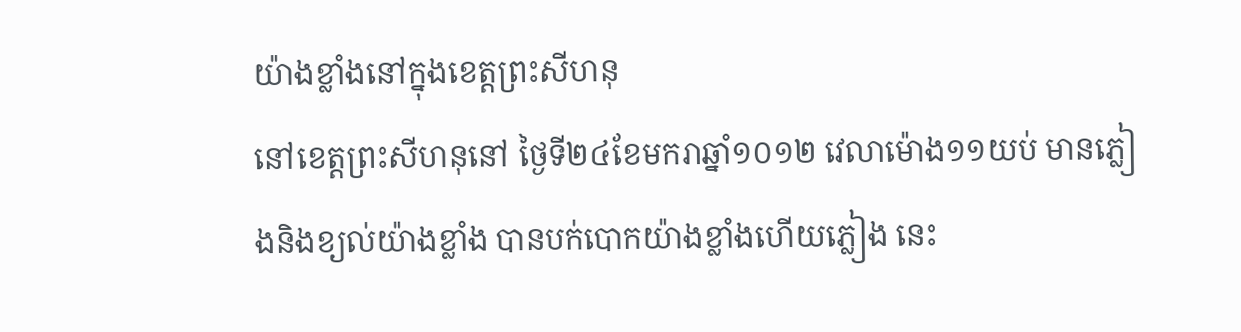យ៉ាងខ្លាំងនៅក្នុងខេត្តព្រះសីហនុ
នៅខេត្តព្រះសីហនុនៅ ថ្ងៃទី២៤ខែមករាឆ្នាំ១០១២ វេលាម៉ោង១១យប់ មានភ្លៀងនិងខ្យល់យ៉ាងខ្លាំង បានបក់បោកយ៉ាងខ្លាំងហើយភ្លៀង នេះ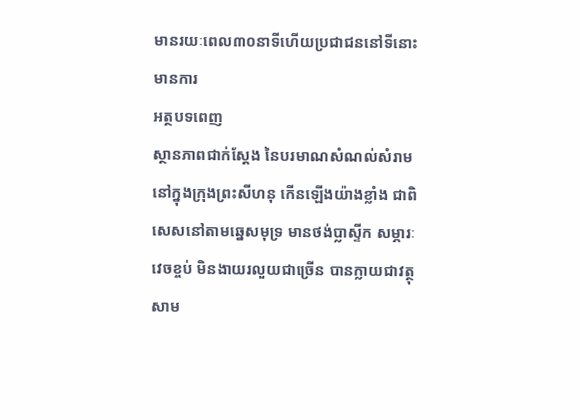មានរយៈពេល៣០នាទីហើយប្រជាជននៅទីនោះមានការ
អត្ថបទពេញ
ស្ថានភាពជាក់ស្តែង នៃបរមាណសំណល់សំរាមនៅក្នុងក្រុងព្រះសីហនុ កើនឡើងយ៉ាងខ្លាំង ជាពិសេសនៅតាមឆ្នេសមុទ្រ មានថង់ប្លាស្ទីក សម្ភារៈវេចខ្ចប់ មិនងាយរលួយជាច្រើន បានក្លាយជាវត្ថុសាម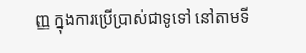ញ្ញ ក្នុងការប្រើប្រាស់ជាទូទៅ នៅតាមទី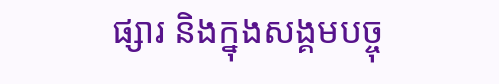ផ្សារ និងក្នុងសង្គមបច្ចុ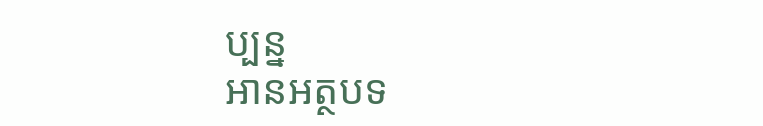ប្បន្ន
អានអត្ថបទ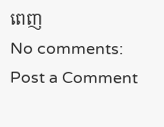ពេញ
No comments:
Post a Comment